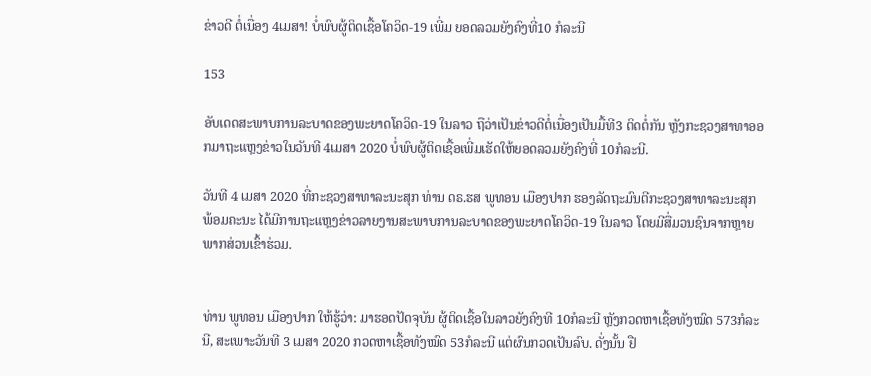ຂ່າວດີ ຕໍ່ເນື່ອງ 4ເມສາ! ບໍ່ພົບຜູ້ຕິດເຊື້ອໂຄວິດ-19 ເພີ່ມ ຍອດລວມຍັງຄົງທີ່10 ກໍລະນີ

153

ອັບເດດສະພາບການລະບາດຂອງພະຍາດໂຄວິດ-19 ໃນລາວ ຖືວ່າເປັນຂ່າວດີຕໍ່ເນື່ອງເປັນມື້ທີ3 ຕິດຕໍ່ກັນ ຫຼັງກະຊວງສາທາອອກມາຖະແຫຼງຂ່າວໃນວັນທີ 4ເມສາ 2020 ບໍ່ພົບຜູ້ຕິດເຊື້ອເພີ່ມເຮັດໃຫ້ຍອດລວມຍັງຄົງທີ່ 10ກໍລະນີ.

ວັນທີ 4 ເມສາ 2020 ທີ່ກະຊວງສາທາລະນະສຸກ ທ່ານ ດຣ.ຮສ ພູທອນ ເມືອງປາກ ຮອງລັດຖະມົນຕີກະຊວງສາທາລະນະສຸກ ພ້ອມຄະນະ ໄດ້ມີການຖະແຫຼງຂ່າວລາຍງານສະພາບການລະບາດຂອງພະຍາດໂຄວິດ-19 ໃນລາວ ໂດຍມີສື່ມວນຊົນຈາກຫຼາຍພາກສ່ວນເຂົ້າຮ່ວມ.


ທ່ານ ພູທອນ ເມືອງປາກ ໃຫ້ຮູ້ວ່າ: ມາຮອດປັດຈຸບັນ ຜູ້ຕິດເຊື້ອໃນລາວຍັງຄົງທີ 10ກໍລະນີ ຫຼັງກວດຫາເຊື້ອທັງໝົດ 573ກໍລະນີ, ສະເພາະວັນທີ 3 ເມສາ 2020 ກວດຫາເຊື້ອທັງໝົດ 53ກໍລະນີ ແຕ່ຜົນກວດເປັນລົບ. ດັ່ງນັ້ນ ຢື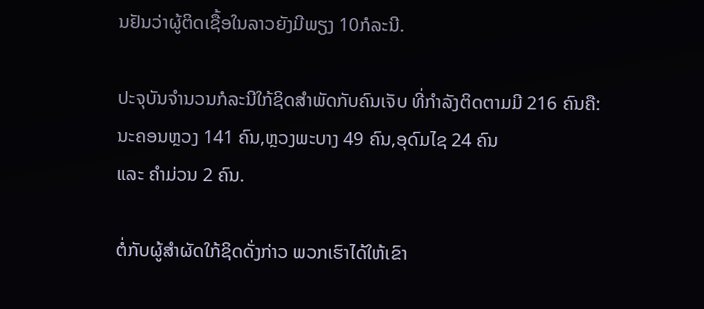ນຢັນວ່າຜູ້ຕິດເຊື້ອໃນລາວຍັງມີພຽງ 10ກໍລະນີ.

ປະຈຸບັນຈຳນວນກໍລະນີໃກ້ຊິດສຳພັດກັບຄົນເຈັບ ທີ່ກຳລັງຕິດຕາມມີ 216 ຄົນຄື: ນະຄອນຫຼວງ 141 ຄົນ,ຫຼວງພະບາງ 49 ຄົນ,ອຸດົມໄຊ 24 ຄົນ
ແລະ ຄຳມ່ວນ 2 ຄົນ.

ຕໍ່ກັບຜູ້ສຳຜັດໃກ້ຊິດດັ່ງກ່າວ ພວກເຮົາໄດ້ໃຫ້ເຂົາ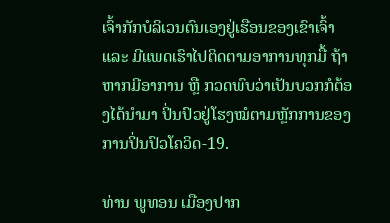ເຈົ້າກັກບໍລິເວນຕົນເອງຢູ່ເຮືອນຂອງເຂົາເຈົ້າ ແລະ ມີແພດເຮົາໄປຕິດຕາມອາການທຸກມື້ ຖ້າຫາກມີອາການ ຫຼື ກວດພົບວ່າເປັນບວກກໍຕ້ອງໄດ້ນຳມາ ປິ່ນປົວຢູ່ໂຮງໝໍຕາມຫຼັກການຂອງການປິ່ນປົວໂຄວິດ-19.

ທ່ານ ພູທອນ ເມືອງປາກ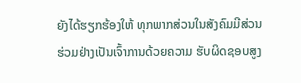ຍັງໄດ້ຮຽກຮ້ອງໃຫ້ ທຸກພາກສ່ວນໃນສັງຄົມມີສ່ວນຮ່ວມຢ່າງເປັນເຈົ້າການດ້ວຍຄວາມ ຮັບຜິດຊອບສູງ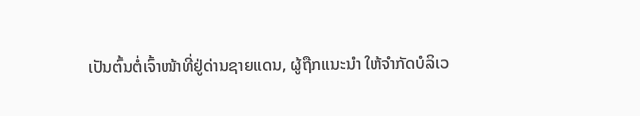ເປັນຕົ້ນຕໍ່ເຈົ້າໜ້າທີ່ຢູ່ດ່ານຊາຍແດນ, ຜູ້ຖືກແນະນຳ ໃຫ້ຈຳກັດບໍລິເວ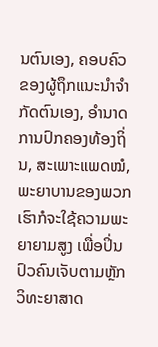ນຕົນເອງ, ຄອບຄົວຂອງຜູ້ຖຶກແນະນຳຈຳກັດຕົນເອງ, ອຳນາດການປົກຄອງທ້ອງຖິ່ນ, ສະເພາະແພດໝໍ, ພະຍາບານຂອງພວກເຮົາກໍຈະໃຊ້ຄວາມພະຍາຍາມສູງ ເພື່ອປິ່ນປົວຄົນເຈັບຕາມຫຼັກວິທະຍາສາດ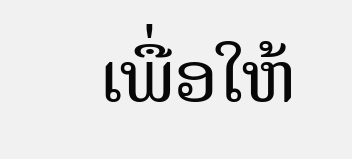ເພື່ອໃຫ້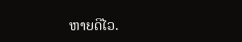ຫາຍດີໄວ.